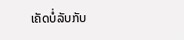ເຄັດບໍ່ລັບກັບ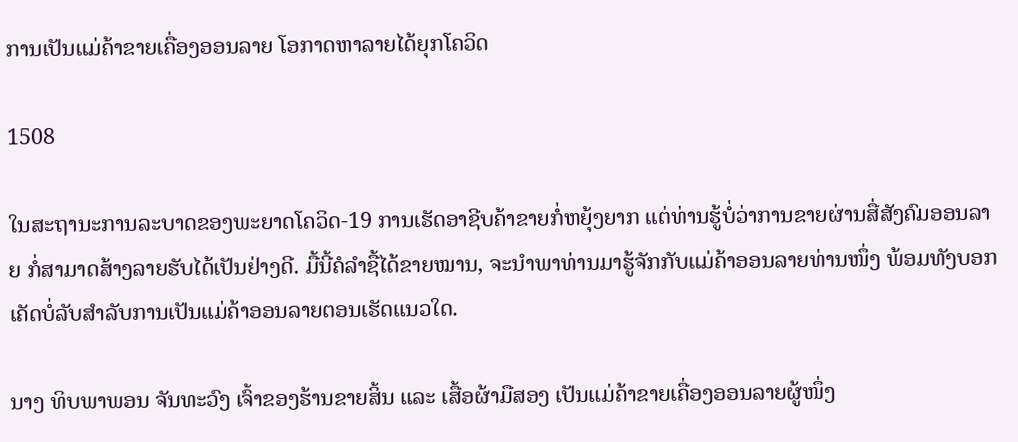ການເປັນແມ່ຄ້າຂາຍເຄື່ອງອອນລາຍ ໂອກາດຫາລາຍໄດ້ຍຸກໂຄວິດ

1508

ໃນສະຖານະການລະບາດຂອງພະຍາດໂຄວິດ-19 ການເຮັດອາຊີບຄ້າຂາຍກໍ່ຫຍຸ້ງຍາກ ແຕ່ທ່ານຮູ້ບໍ່ວ່າການຂາຍຜ່ານສື່ສັງຄົມອອນລາຍ ກໍ່ສາມາດສ້າງລາຍຮັບໄດ້ເປັນຢ່າງດີ. ມື້ນີ້ຄໍລຳຊື້ໄດ້ຂາຍໝານ, ຈະນໍາພາທ່ານມາຮູ້ຈັກກັບແມ່ຄ້າອອນລາຍທ່ານໜຶ່ງ ພ້ອມທັງບອກເຄັດບໍ່ລັບສຳລັບການເປັນແມ່ຄ້າອອນລາຍຕອນເຮັດແນວໃດ.

ນາງ ທິບພາພອນ ຈັນທະວົງ ເຈົ້າຂອງຮ້ານຂາຍສິ້ນ ແລະ ເສື້ອຜ້າມືສອງ ເປັນແມ່ຄ້າຂາຍເຄື່ອງອອນລາຍຜູ້ໜຶ່ງ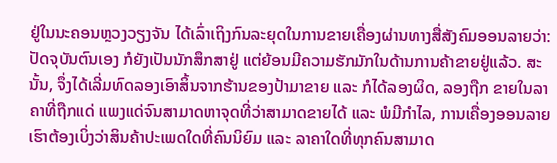ຢູ່ໃນນະຄອນຫຼວງວຽງຈັນ ໄດ້ເລົ່າເຖິງກົນລະຍຸດໃນການຂາຍເຄື່ອງຜ່ານທາງສື່ສັງຄົມອອນລາຍວ່າ: ປັດຈຸບັນຕົນເອງ ກໍຍັງເປັນນັກສຶກສາຢູ່ ແຕ່ຍ້ອນມີຄວາມຮັກມັກໃນດ້ານການຄ້າຂາຍຢູ່ແລ້ວ. ສະນັ້ນ, ຈຶ່ງໄດ້ເລີ່ມທົດລອງເອົາສິ້ນຈາກຮ້ານຂອງປ້າມາຂາຍ ແລະ ກໍໄດ້ລອງຜິດ, ລອງຖືກ ຂາຍໃນລາຄາທີ່ຖືກແດ່ ແພງແດ່ຈົນສາມາດຫາຈຸດທີ່ວ່າສາມາດຂາຍໄດ້ ແລະ ພໍມີກໍາໄລ, ການເຄື່ອງອອນລາຍ ເຮົາຕ້ອງເບິ່ງວ່າສິນຄ້າປະເພດໃດທີ່ຄົນນິຍົມ ແລະ ລາຄາໃດທີ່ທຸກຄົນສາມາດ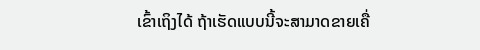ເຂົ້າເຖິງໄດ້ ຖ້າເຮັດແບບນີ້ຈະສາມາດຂາຍເຄື່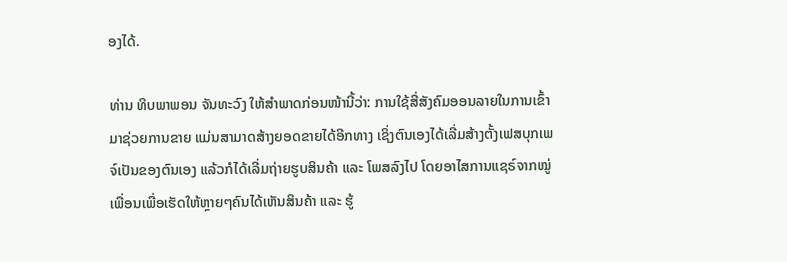ອງໄດ້.

ທ່ານ ທິບພາພອນ ຈັນທະວົງ ໃຫ້ສຳພາດກ່ອນໜ້ານີ້ວ່າ: ການໃຊ້ສື່ສັງຄົມອອນລາຍໃນການເຂົ້າມາຊ່ວຍການຂາຍ ແມ່ນສາມາດສ້າງຍອດຂາຍໄດ້ອີກທາງ ເຊິ່ງຕົນເອງໄດ້ເລີ່ມສ້າງຕັ້ງເຟສບຸກເພຈ໌ເປັນຂອງຕົນເອງ ແລ້ວກໍໄດ້ເລີ່ມຖ່າຍຮູບສິນຄ້າ ແລະ ໂພສລົງໄປ ໂດຍອາໄສການແຊຣ໌ຈາກໝູ່ເພື່ອນເພື່ອເຮັດໃຫ້ຫຼາຍໆຄົນໄດ້ເຫັນສິນຄ້າ ແລະ ຮູ້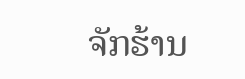ຈັກຮ້ານ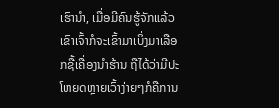ເຮົານຳ, ເມື່ອມີຄົນຮູ້ຈັກແລ້ວເຂົາເຈົ້າກໍຈະເຂົ້າມາເບິ່ງມາເລືອກຊື້ເຄື່ອງນໍາຮ້ານ ຖືໄດ້ວ່າມີປະໂຫຍດຫຼາຍເວົ້າງ່າຍໆກໍຄືການ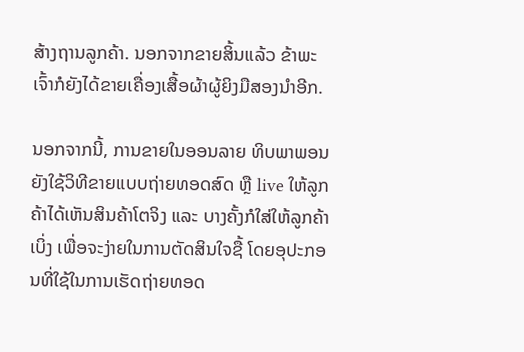ສ້າງຖານລູກຄ້າ. ນອກຈາກຂາຍສິ້ນແລ້ວ ຂ້າພະເຈົ້າກໍຍັງໄດ້ຂາຍເຄື່ອງເສື້ອຜ້າຜູ້ຍິງມືສອງນຳອີກ.

ນອກຈາກນີ້, ການຂາຍໃນອອນລາຍ ທິບພາພອນ ຍັງໃຊ້ວິທີຂາຍແບບຖ່າຍທອດສົດ ຫຼື live ໃຫ້ລູກຄ້າໄດ້ເຫັນສິນຄ້າໂຕຈິງ ແລະ ບາງຄັ້ງກໍໃສ່ໃຫ້ລູກຄ້າເບິ່ງ ເພື່ອຈະງ່າຍໃນການຕັດສິນໃຈຊື້ ໂດຍອຸປະກອນທີ່ໃຊ້ໃນການເຮັດຖ່າຍທອດ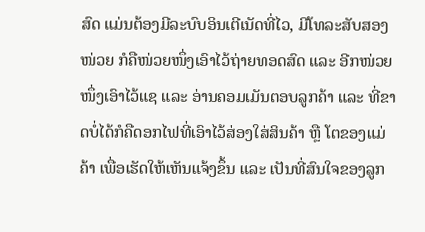ສົດ ແມ່ນຕ້ອງມີລະບົບອິນເຕີເນັດທີ່ໄວ, ມີໂທລະສັບສອງໜ່ວຍ ກໍຄືໜ່ວຍໜຶ່ງເອົາໄວ້ຖ່າຍທອດສົດ ແລະ ອີກໜ່ວຍໜຶ່ງເອົາໄວ້ແຊ ແລະ ອ່ານຄອມເມັນຕອບລູກຄ້າ ແລະ ທີ່ຂາດບໍ່ໄດ້ກໍຄືດອກໄຟທີ່ເອົາໄວ້ສ່ອງໃສ່ສິນຄ້າ ຫຼື ໂຕຂອງແມ່ຄ້າ ເພື່ອເຮັດໃຫ້ເຫັນແຈ້ງຂຶ້ນ ແລະ ເປັນທີ່ສົນໃຈຂອງລູກ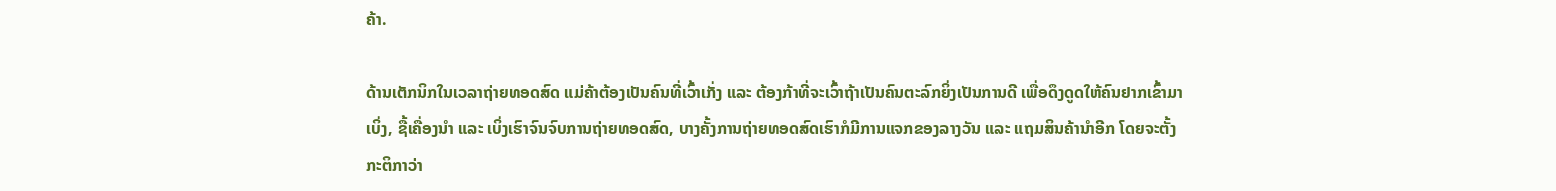ຄ້າ.

ດ້ານເຕັກນິກໃນເວລາຖ່າຍທອດສົດ ແມ່ຄ້າຕ້ອງເປັນຄົນທີ່ເວົ້າເກັ່ງ ແລະ ຕ້ອງກ້າທີ່ຈະເວົ້າຖ້າເປັນຄົນຕະລົກຍິ່ງເປັນການດີ ເພື່ອດຶງດູດໃຫ້ຄົນຢາກເຂົ້າມາເບິ່ງ, ຊື້ເຄື່ອງນໍາ ແລະ ເບິ່ງເຮົາຈົນຈົບການຖ່າຍທອດສົດ, ບາງຄັ້ງການຖ່າຍທອດສົດເຮົາກໍມີການແຈກຂອງລາງວັນ ແລະ ແຖມສິນຄ້ານໍາອີກ ໂດຍຈະຕັ້ງກະຕິກາວ່າ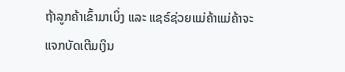ຖ້າລູກຄ້າເຂົ້າມາເບິ່ງ ແລະ ແຊຣ໌ຊ່ວຍແມ່ຄ້າແມ່ຄ້າຈະແຈກບັດເຕີມເງິນ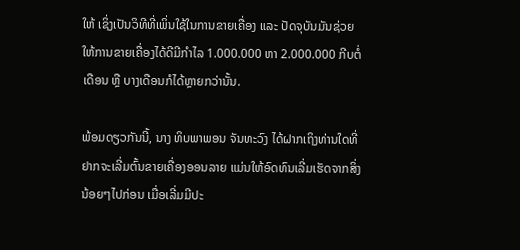ໃຫ້ ເຊິ່ງເປັນວິທີທີ່ເພິ່ນໃຊ້ໃນການຂາຍເຄື່ອງ ແລະ ປັດຈຸບັນມັນຊ່ວຍໃຫ້ການຂາຍເຄື່ອງໄດ້ດີມີກໍາໄລ 1.000.000 ຫາ 2.000.000 ກີບຕໍ່ເດືອນ ຫຼື ບາງເດືອນກໍໄດ້ຫຼາຍກວ່ານັ້ນ.

ພ້ອມດຽວກັນນີ້, ນາງ ທິບພາພອນ ຈັນທະວົງ ໄດ້ຝາກເຖິງທ່ານໃດທີ່ຢາກຈະເລີ່ມຕົ້ນຂາຍເຄື່ອງອອນລາຍ ແມ່ນໃຫ້ອົດທົນເລີ່ມເຮັດຈາກສິ່ງນ້ອຍໆໄປກ່ອນ ເມື່ອເລີ່ມມີປະ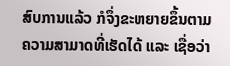ສົບການແລ້ວ ກໍຈຶ່ງຂະຫຍາຍຂຶ້ນຕາມຄວາມສາມາດທີ່ເຮັດໄດ້ ແລະ ເຊື່ອວ່າ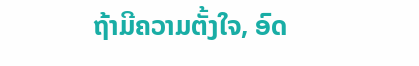ຖ້າມີຄວາມຕັ້ງໃຈ, ອົດ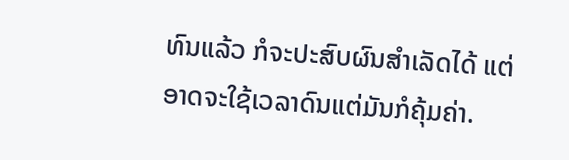ທົນແລ້ວ ກໍຈະປະສົບຜົນສຳເລັດໄດ້ ແຕ່ອາດຈະໃຊ້ເວລາດົນແຕ່ມັນກໍຄຸ້ມຄ່າ.